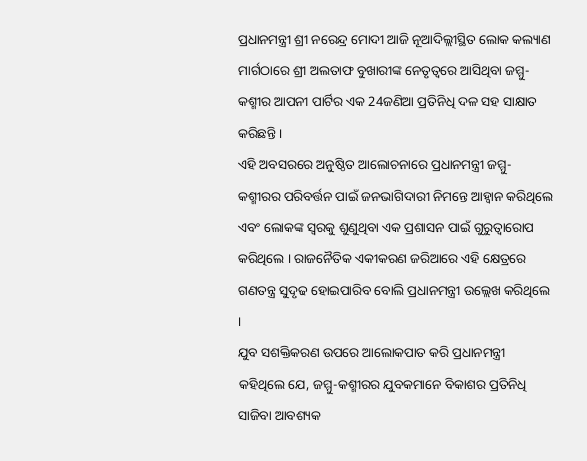ପ୍ରଧାନମନ୍ତ୍ରୀ ଶ୍ରୀ ନରେନ୍ଦ୍ର ମୋଦୀ ଆଜି ନୂଆଦିଲ୍ଲୀସ୍ଥିତ ଲୋକ କଲ୍ୟାଣ ମାର୍ଗଠାରେ ଶ୍ରୀ ଅଲତାଫ ବୁଖାରୀଙ୍କ ନେତୃତ୍ଵରେ ଆସିଥିବା ଜମ୍ମୁ-କଶ୍ମୀର ଆପନୀ ପାର୍ଟିର ଏକ 24ଜଣିଆ ପ୍ରତିନିଧି ଦଳ ସହ ସାକ୍ଷାତ କରିଛନ୍ତି ।
ଏହି ଅବସରରେ ଅନୁଷ୍ଠିତ ଆଲୋଚନାରେ ପ୍ରଧାନମନ୍ତ୍ରୀ ଜମ୍ମୁ-କଶ୍ମୀରର ପରିବର୍ତ୍ତନ ପାଇଁ ଜନଭାଗିଦାରୀ ନିମନ୍ତେ ଆହ୍ଵାନ କରିଥିଲେ ଏବଂ ଲୋକଙ୍କ ସ୍ଵରକୁ ଶୁଣୁଥିବା ଏକ ପ୍ରଶାସନ ପାଇଁ ଗୁରୁତ୍ଵାରୋପ କରିଥିଲେ । ରାଜନୈତିକ ଏକୀକରଣ ଜରିଆରେ ଏହି କ୍ଷେତ୍ରରେ ଗଣତନ୍ତ୍ର ସୁଦୃଢ ହୋଇପାରିବ ବୋଲି ପ୍ରଧାନମନ୍ତ୍ରୀ ଉଲ୍ଲେଖ କରିଥିଲେ ।
ଯୁବ ସଶକ୍ତିକରଣ ଉପରେ ଆଲୋକପାତ କରି ପ୍ରଧାନମନ୍ତ୍ରୀ କହିଥିଲେ ଯେ, ଜମ୍ମୁ-କଶ୍ମୀରର ଯୁବକମାନେ ବିକାଶର ପ୍ରତିନିଧି ସାଜିବା ଆବଶ୍ୟକ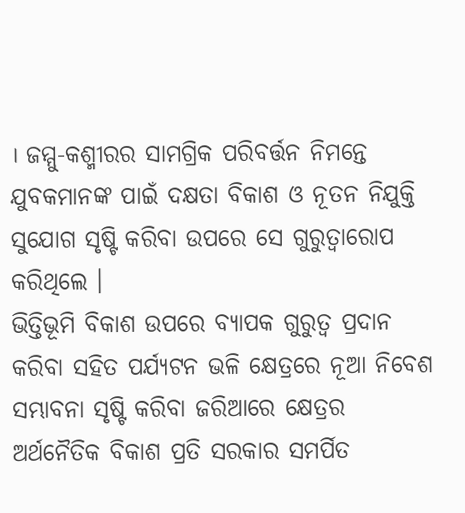। ଜମ୍ମୁ-କଶ୍ମୀରର ସାମଗ୍ରିକ ପରିବର୍ତ୍ତନ ନିମନ୍ତେ ଯୁବକମାନଙ୍କ ପାଇଁ ଦକ୍ଷତା ବିକାଶ ଓ ନୂତନ ନିଯୁକ୍ତି ସୁଯୋଗ ସୃଷ୍ଟି କରିବା ଉପରେ ସେ ଗୁରୁତ୍ଵାରୋପ କରିଥିଲେ ।
ଭିତ୍ତିଭୂମି ବିକାଶ ଉପରେ ବ୍ୟାପକ ଗୁରୁତ୍ଵ ପ୍ରଦାନ କରିବା ସହିତ ପର୍ଯ୍ୟଟନ ଭଳି କ୍ଷେତ୍ରରେ ନୂଆ ନିବେଶ ସମ୍ଭାବନା ସୃଷ୍ଟି କରିବା ଜରିଆରେ କ୍ଷେତ୍ରର ଅର୍ଥନୈତିକ ବିକାଶ ପ୍ରତି ସରକାର ସମର୍ପିତ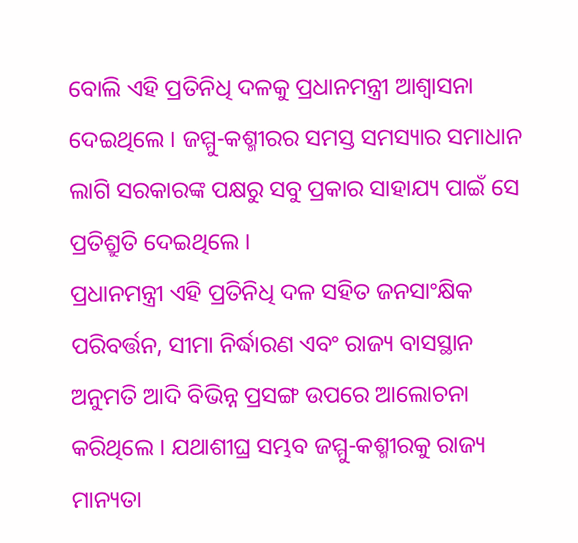ବୋଲି ଏହି ପ୍ରତିନିଧି ଦଳକୁ ପ୍ରଧାନମନ୍ତ୍ରୀ ଆଶ୍ଵାସନା ଦେଇଥିଲେ । ଜମ୍ମୁ-କଶ୍ମୀରର ସମସ୍ତ ସମସ୍ୟାର ସମାଧାନ ଲାଗି ସରକାରଙ୍କ ପକ୍ଷରୁ ସବୁ ପ୍ରକାର ସାହାଯ୍ୟ ପାଇଁ ସେ ପ୍ରତିଶ୍ରୁତି ଦେଇଥିଲେ ।
ପ୍ରଧାନମନ୍ତ୍ରୀ ଏହି ପ୍ରତିନିଧି ଦଳ ସହିତ ଜନସାଂକ୍ଷିକ ପରିବର୍ତ୍ତନ, ସୀମା ନିର୍ଦ୍ଧାରଣ ଏବଂ ରାଜ୍ୟ ବାସସ୍ଥାନ ଅନୁମତି ଆଦି ବିଭିନ୍ନ ପ୍ରସଙ୍ଗ ଉପରେ ଆଲୋଚନା କରିଥିଲେ । ଯଥାଶୀଘ୍ର ସମ୍ଭବ ଜମ୍ମୁ-କଶ୍ମୀରକୁ ରାଜ୍ୟ ମାନ୍ୟତା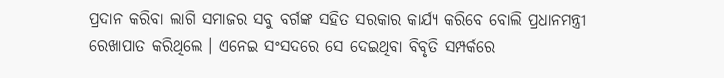ପ୍ରଦାନ କରିବା ଲାଗି ସମାଜର ସବୁ ବର୍ଗଙ୍କ ସହିତ ସରକାର କାର୍ଯ୍ୟ କରିବେ ବୋଲି ପ୍ରଧାନମନ୍ତ୍ରୀ ରେଖାପାତ କରିଥିଲେ । ଏନେଇ ସଂସଦରେ ସେ ଦେଇଥିବା ବିବୃତି ସମ୍ପର୍କରେ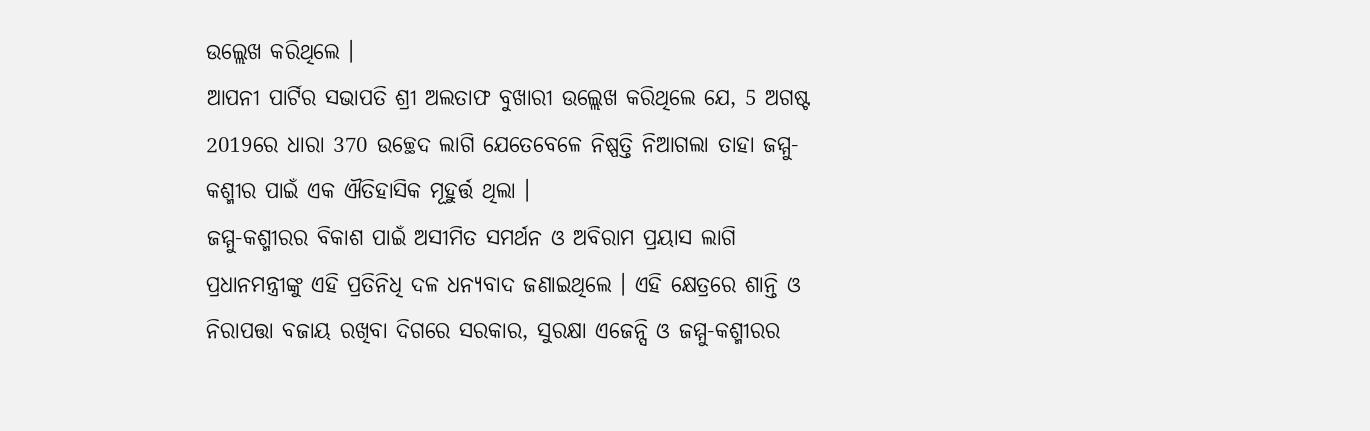ଉଲ୍ଲେଖ କରିଥିଲେ ।
ଆପନୀ ପାର୍ଟିର ସଭାପତି ଶ୍ରୀ ଅଲତାଫ ବୁଖାରୀ ଉଲ୍ଲେଖ କରିଥିଲେ ଯେ, 5 ଅଗଷ୍ଟ 2019ରେ ଧାରା 370 ଉଚ୍ଛେଦ ଲାଗି ଯେତେବେଳେ ନିଷ୍ପତ୍ତି ନିଆଗଲା ତାହା ଜମ୍ମୁ-କଶ୍ମୀର ପାଇଁ ଏକ ଐତିହାସିକ ମୂହୁର୍ତ୍ତ ଥିଲା ।
ଜମ୍ମୁ-କଶ୍ମୀରର ବିକାଶ ପାଇଁ ଅସୀମିତ ସମର୍ଥନ ଓ ଅବିରାମ ପ୍ରୟାସ ଲାଗି ପ୍ରଧାନମନ୍ତ୍ରୀଙ୍କୁ ଏହି ପ୍ରତିନିଧି ଦଳ ଧନ୍ୟବାଦ ଜଣାଇଥିଲେ । ଏହି କ୍ଷେତ୍ରରେ ଶାନ୍ତି ଓ ନିରାପତ୍ତା ବଜାୟ ରଖିବା ଦିଗରେ ସରକାର, ସୁରକ୍ଷା ଏଜେନ୍ସି ଓ ଜମ୍ମୁ-କଶ୍ମୀରର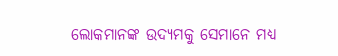ଲୋକମାନଙ୍କ ଉଦ୍ୟମକୁ ସେମାନେ ମଧ୍ୟ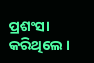ପ୍ରଶଂସା କରିଥିଲେ ।